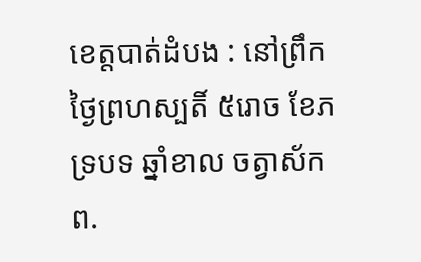ខេត្តបាត់ដំបង : នៅព្រឹកថ្ងៃព្រហស្បតិ៍ ៥រោច ខែភទ្របទ ឆ្នាំខាល ចត្វាស័ក ព.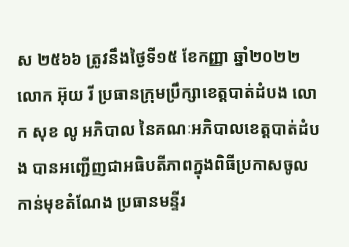ស ២៥៦៦ ត្រូវនឹងថ្ងៃទី១៥ ខែកញ្ញា ឆ្នាំ២០២២ លោក អ៊ុយ រី ប្រធានក្រុមប្រឹក្សាខេត្តបាត់ដំបង លោក សុខ លូ អភិបាល នៃគណៈអភិបាលខេត្តបាត់ដំបង បានអញ្ជើញជាអធិបតីភាពក្នុងពិធីប្រកាសចូលកាន់មុខតំណែង ប្រធានមន្ទីរ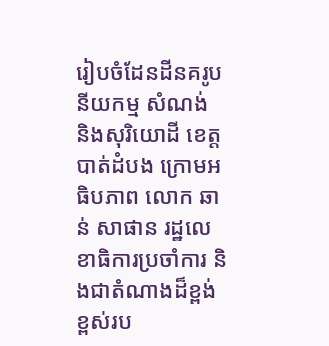រៀបចំដែនដីនគរូបនីយកម្ម សំណង់ និងសុរិយោដី ខេត្តបាត់ដំបង ក្រោមអធិបភាព លោក ឆាន់ សាផាន រដ្ឋលេខាធិការប្រចាំការ និងជាតំណាងដ៏ខ្ពង់ខ្ពស់រប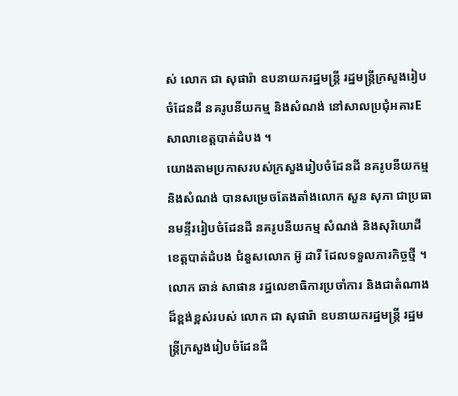ស់ លោក ជា សុផារ៉ា ឧបនាយករដ្ឋមន្រ្ដី រដ្ឋមន្រ្ដីក្រសួងរៀបចំដែនដី នគរូបនីយកម្ម និងសំណង់ នៅសាលប្រជុំអគារE សាលាខេត្តបាត់ដំបង ។
យោងតាមប្រកាសរបស់ក្រសួងរៀបចំដែនដី នគរូបនីយកម្ម និងសំណង់ បានសម្រេចតែងតាំងលោក សួន សុភា ជាប្រធានមន្ទីររៀបចំដែនដី នគរូបនីយកម្ម សំណង់ និងសុរិយោដីខេត្តបាត់ដំបង ជំនួសលោក អ៊ូ ដារី ដែលទទួលភារកិច្ចថ្មី ។
លោក ឆាន់ សាផាន រដ្ឋលេខាធិការប្រចាំការ និងជាតំណាងដ៏ខ្ពង់ខ្ពស់របស់ លោក ជា សុផារ៉ា ឧបនាយករដ្ឋមន្រ្ដី រដ្ឋមន្រ្ដីក្រសួងរៀបចំដែនដី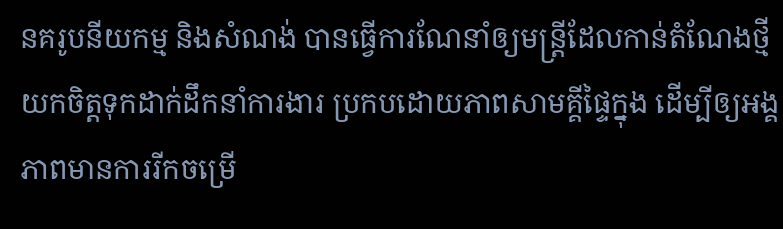នគរូបនីយកម្ម និងសំណង់ បានធ្វើការណែនាំឲ្យមន្ត្រីដែលកាន់តំណែងថ្មី យកចិត្តទុកដាក់ដឹកនាំការងារ ប្រកបដោយភាពសាមគ្គីផ្ទៃក្នុង ដើម្បីឲ្យអង្គភាពមានការរីកចម្រើ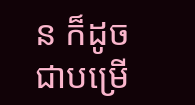ន ក៏ដូចជាបម្រើ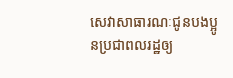សេវាសាធារណៈជូនបងប្អូនប្រជាពលរដ្ឋឲ្យ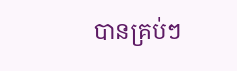បានគ្រប់ៗ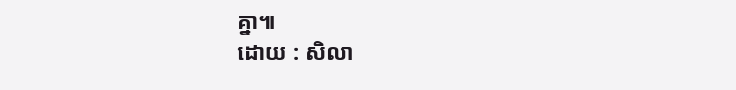គ្នា៕
ដោយ : សិលា